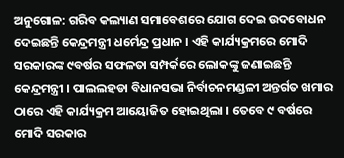ଅନୁଗୋଳ: ଗରିବ କଲ୍ୟାଣ ସମାବେଶରେ ଯୋଗ ଦେଇ ଉଦବୋଧନ ଦେଇଛନ୍ତି କେନ୍ଦ୍ରମନ୍ତ୍ରୀ ଧର୍ମେନ୍ଦ୍ର ପ୍ରଧାନ । ଏହି କାର୍ଯ୍ୟକ୍ରମରେ ମୋଦି ସରକାରଙ୍କ ୯ବର୍ଷର ସଫଳତା ସମ୍ପର୍କରେ ଲୋକଙ୍କୁ ଜଣାଇଛନ୍ତି କେନ୍ଦ୍ରମନ୍ତ୍ରୀ । ପାଲଲହଡା ବିଧାନସଭା ନିର୍ବାଚନମଣ୍ଡଳୀ ଅନ୍ତର୍ଗତ ଖମାର ଠାରେ ଏହି କାର୍ଯ୍ୟକ୍ରମ ଆୟୋଜିତ ହୋଇଥିଲା । ତେବେ ୯ ବର୍ଷରେ ମୋଦି ସରକାର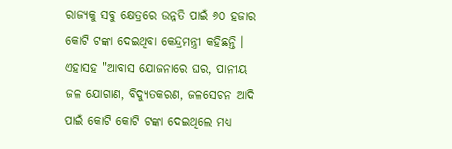ରାଜ୍ୟକୁ ସବୁ କ୍ଷେତ୍ରରେ ଉନ୍ନତି ପାଇଁ ୬୦ ହଜାର କୋଟି ଟଙ୍କା ଦେଇଥିବା କେନ୍ଦ୍ରମନ୍ତ୍ରୀ କହିଛନ୍ତି । ଏହାସହ "ଆବାସ ଯୋଜନାରେ ଘର, ପାନୀୟ ଜଳ ଯୋଗାଣ, ବିଦ୍ୟୁତକରଣ, ଜଳସେଚନ ଆଦି ପାଇଁ କୋଟି କୋଟି ଟଙ୍କା ଦେଇଥିଲେ ମଧ୍ୟ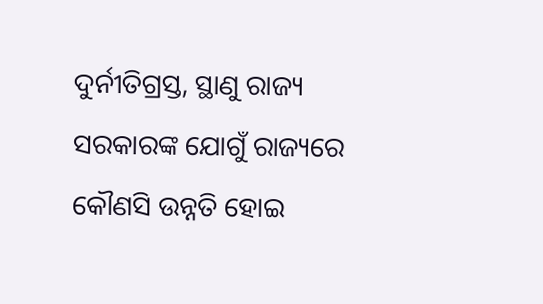ଦୁର୍ନୀତିଗ୍ରସ୍ତ, ସ୍ଥାଣୁ ରାଜ୍ୟ ସରକାରଙ୍କ ଯୋଗୁଁ ରାଜ୍ୟରେ କୌଣସି ଉନ୍ନତି ହୋଇ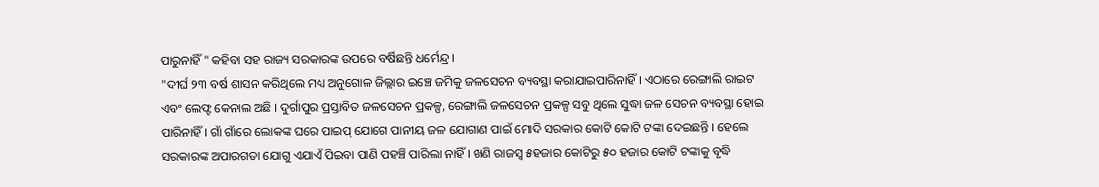ପାରୁନାହିଁ " କହିବା ସହ ରାଜ୍ୟ ସରକାରଙ୍କ ଉପରେ ବର୍ଷିଛନ୍ତି ଧର୍ମେନ୍ଦ୍ର ।
"ଦୀର୍ଘ ୨୩ ବର୍ଷ ଶାସନ କରିଥିଲେ ମଧ୍ୟ ଅନୁଗୋଳ ଜିଲ୍ଲାର ଇଞ୍ଚେ ଜମିକୁ ଜଳସେଚନ ବ୍ୟବସ୍ଥା କରାଯାଇପାରିନାହିଁ । ଏଠାରେ ରେଙ୍ଗାଲି ରାଇଟ ଏବଂ ଲେଫ୍ଟ କେନାଲ ଅଛି । ଦୁର୍ଗାପୁର ପ୍ରସ୍ତାବିତ ଜଳସେଚନ ପ୍ରକଳ୍ପ, ରେଙ୍ଗାଲି ଜଳସେଚନ ପ୍ରକଳ୍ପ ସବୁ ଥିଲେ ସୁଦ୍ଧା ଜଳ ସେଚନ ବ୍ୟବସ୍ଥା ହୋଇ ପାରିନାହିଁ । ଗାଁ ଗାଁରେ ଲୋକଙ୍କ ଘରେ ପାଇପ୍ ଯୋଗେ ପାନୀୟ ଜଳ ଯୋଗାଣ ପାଇଁ ମୋଦି ସରକାର କୋଟି କୋଟି ଟଙ୍କା ଦେଇଛନ୍ତି । ହେଲେ ସରକାରଙ୍କ ଅପାରଗତା ଯୋଗୁ ଏଯାଏଁ ପିଇବା ପାଣି ପହଞ୍ଚି ପାରିଲା ନାହିଁ । ଖଣି ରାଜସ୍ୱ ୫ହଜାର କୋଟିରୁ ୫୦ ହଜାର କୋଟି ଟଙ୍କାକୁ ବୃଦ୍ଧି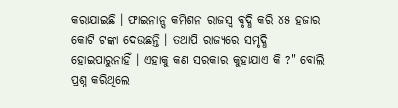କରାଯାଇଛି । ଫାଇନାନ୍ସ କମିଶନ ରାଜସ୍ୱ ଵୃଦ୍ଧି କରି ୪୫ ହଜାର କୋଟି ଟଙ୍କା ଦେଉଛନ୍ତି । ତଥାପି ରାଜ୍ୟରେ ସମୃଦ୍ଧି ହୋଇପାରୁନାହିଁ । ଏହାକୁ କଣ ସରକାର କୁହାଯାଏ କି ?" ବୋଲି ପ୍ରଶ୍ନ କରିଥିଲେ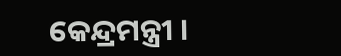କେନ୍ଦ୍ରମନ୍ତ୍ରୀ ।